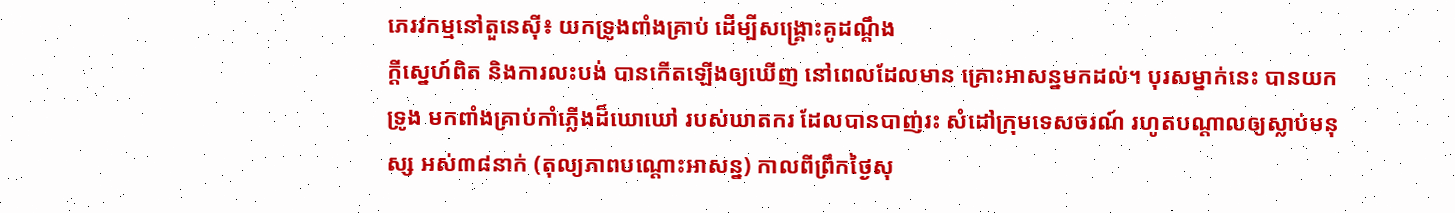ភេរវកម្មនៅតួនេស៊ី៖ យកទ្រូងពាំងគ្រាប់ ដើម្បីសង្គ្រោះគូដណ្ដឹង
ក្ដីស្នេហ៍ពិត និងការលះបង់ បានកើតឡើងឲ្យឃើញ នៅពេលដែលមាន គ្រោះអាសន្នមកដល់។ បុរសម្នាក់នេះ បានយកទ្រូង មកពាំងគ្រាប់កាំភ្លើងដ៏ឃោឃៅ របស់ឃាតករ ដែលបានបាញ់រះ សំដៅក្រុមទេសចរណ៍ រហូតបណ្ដាលឲ្យស្លាប់មនុស្ស អស់៣៨នាក់ (តុល្យភាពបណ្ដោះអាសន្ន) កាលពីព្រឹកថ្ងៃសុ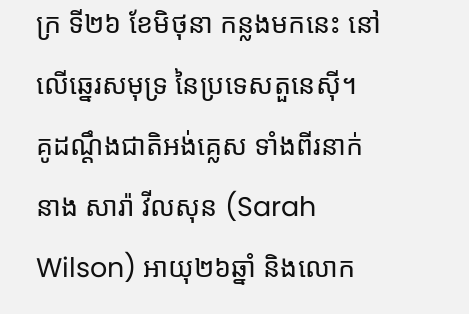ក្រ ទី២៦ ខែមិថុនា កន្លងមកនេះ នៅលើឆ្នេរសមុទ្រ នៃប្រទេសតួនេស៊ី។
គូដណ្ដឹងជាតិអង់គ្លេស ទាំងពីរនាក់ នាង សារ៉ា វីលសុន (Sarah Wilson) អាយុ២៦ឆ្នាំ និងលោក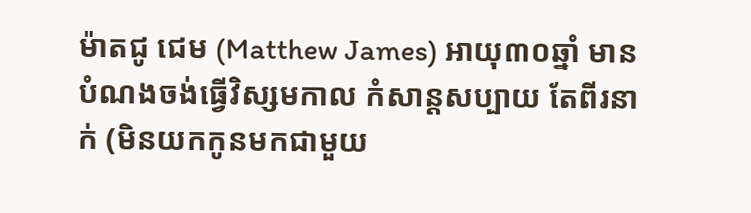ម៉ាតជូ ជេម (Matthew James) អាយុ៣០ឆ្នាំ មានបំណងចង់ធ្វើវិស្សមកាល កំសាន្ដសប្បាយ តែពីរនាក់ (មិនយកកូនមកជាមួយ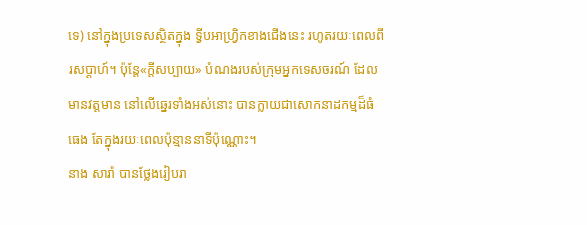ទេ) នៅក្នុងប្រទេសស្ថិតក្នុង ទ្វីបអាហ្វ្រិកខាងជើងនេះ រហូតរយៈពេលពីរសប្ដាហ៍។ ប៉ុន្តែ«ក្ដីសប្បាយ» បំណងរបស់ក្រុមអ្នកទេសចរណ៍ ដែលមានវត្តមាន នៅលើឆ្នេរទាំងអស់នោះ បានក្លាយជាសោកនាដកម្មដ៏ធំធេង តែក្នុងរយៈពេលប៉ុន្មាននាទីប៉ុណ្ណោះ។
នាង សារ៉ា បានថ្លែងរៀបរា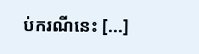ប់ករណីនេះ [...]